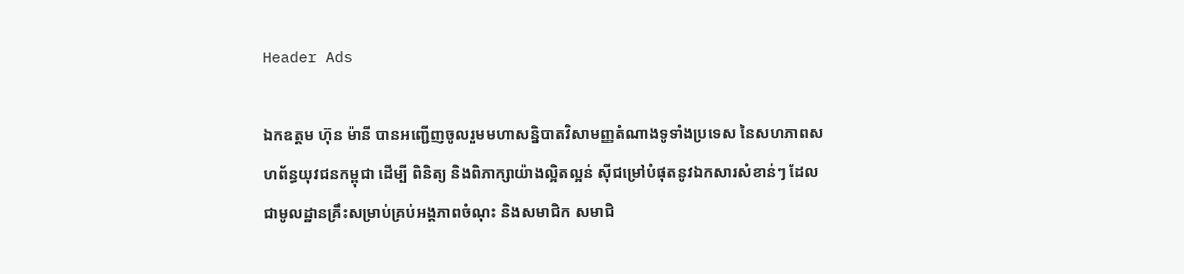Header Ads

ឯកឧត្តម ហ៊ុន ម៉ានី បានអញ្ជើញចូលរួមមហាសន្និបាតវិសាមញ្ញតំណាងទូទាំងប្រទេស នៃសហភាពសហព័ន្ធយុវជនកម្ពុជា ដើម្បី ពិនិត្យ និងពិភាក្សាយ៉ាងល្អិតល្អន់ ស៊ីជម្រៅបំផុតនូវឯកសារសំខាន់ៗ ដែលជាមូលដ្ឋានគ្រឹះសម្រាប់គ្រប់អង្គភាពចំណុះ និងសមាជិក សមាជិ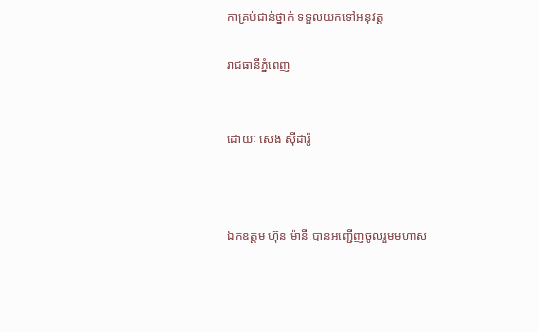កាគ្រប់ជាន់ថ្នាក់ ទទួលយកទៅអនុវត្ត

រាជធានីភ្នំពេញ


ដោយៈ សេង ស៊ីដារ៉ូ



ឯកឧត្តម ហ៊ុន ម៉ានី បានអញ្ជើញចូលរួមមហាស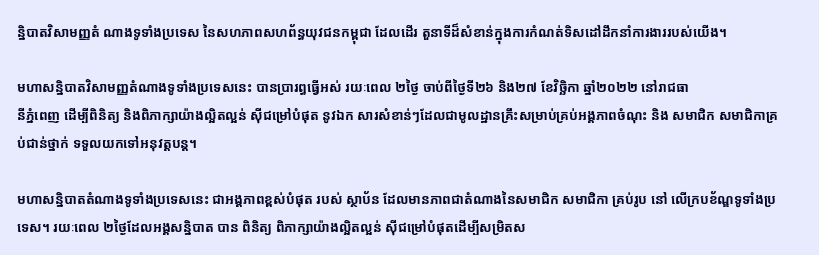ន្និបាតវិសាមញ្ញតំ ណាងទូទាំងប្រទេស នៃសហភាពសហព័ន្ធយុវជនកម្ពុជា ដែលដើរ តួនាទីដ៏សំខាន់ក្នុងការកំណត់ទិសដៅដឹកនាំការងាររបស់យើង។

មហាសន្និបាតវិសាមញ្ញតំណាងទូទាំងប្រទេសនេះ បានប្រារព្ធធ្វើអស់ រយៈពេល ២ថ្ងៃ ចាប់ពីថ្ងៃទី២៦ និង២៧ ខែវិច្ឆិកា ឆ្នាំ២០២២ នៅរាជធា
នីភ្នំពេញ ដើម្បីពិនិត្យ និងពិភាក្សាយ៉ាងល្អិតល្អន់ ស៊ីជម្រៅបំផុត នូវឯក សារសំខាន់ៗដែលជាមូលដ្ឋានគ្រឹះសម្រាប់គ្រប់អង្គភាពចំណុះ និង សមាជិក សមាជិកាគ្រប់ជាន់ថ្នាក់ ទទួលយកទៅអនុវត្តបន្ត។

មហាសន្និបាតតំណាងទូទាំងប្រទេសនេះ ជាអង្គភាពខ្ពស់បំផុត របស់ ស្ថាប័ន ដែលមានភាពជាតំណាងនៃសមាជិក សមាជិកា គ្រប់រូប នៅ លើក្របខ័ណ្ឌទូទាំងប្រទេស។ រយៈពេល ២ថ្ងៃដែលអង្គសន្និបាត បាន ពិនិត្យ ពិភាក្សាយ៉ាងល្អិតល្អន់ ស៊ីជម្រៅបំផុតដើម្បីសម្រិតស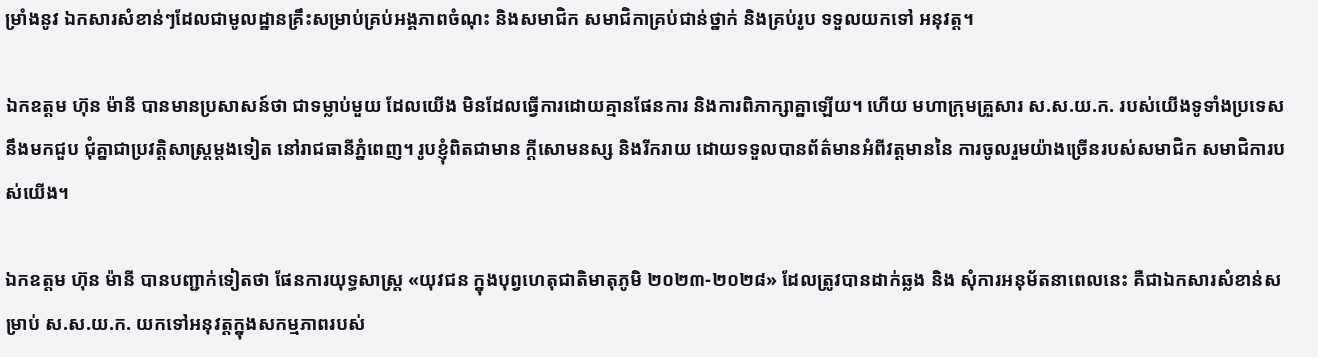ម្រាំងនូវ ឯកសារសំខាន់ៗដែលជាមូលដ្ឋានគ្រឹះសម្រាប់គ្រប់អង្គភាពចំណុះ និងសមាជិក សមាជិកាគ្រប់ជាន់ថ្នាក់ និងគ្រប់រូប ទទួលយកទៅ អនុវត្ត។

ឯកឧត្តម ហ៊ុន ម៉ានី បានមានប្រសាសន៍ថា ជាទម្លាប់មួយ ដែលយើង មិនដែលធ្វើការដោយគ្មានផែនការ និងការពិភាក្សាគ្នាឡើយ។ ហើយ មហាក្រុមគ្រួសារ ស.ស.យ.ក. របស់យើងទូទាំងប្រទេស នឹងមកជួប ជុំគ្នាជាប្រវត្តិសាស្ត្រម្តងទៀត នៅរាជធានីភ្នំពេញ។ រូបខ្ញុំពិតជាមាន ក្តីសោមនស្ស និងរីករាយ ដោយទទួលបានព័ត៌មានអំពីវត្តមាននៃ ការចូលរួមយ៉ាងច្រើនរបស់សមាជិក សមាជិការបស់យើង។

ឯកឧត្តម ហ៊ុន ម៉ានី បានបញ្ជាក់ទៀតថា ផែនការយុទ្ធសាស្រ្ត «យុវជន ក្នុងបុព្វហេតុជាតិមាតុភូមិ ២០២៣-២០២៨» ដែលត្រូវបានដាក់ឆ្លង និង សុំការអនុម័តនាពេលនេះ គឺជាឯកសារសំខាន់សម្រាប់ ស.ស.យ.ក. យកទៅអនុវត្តក្នុងសកម្មភាពរបស់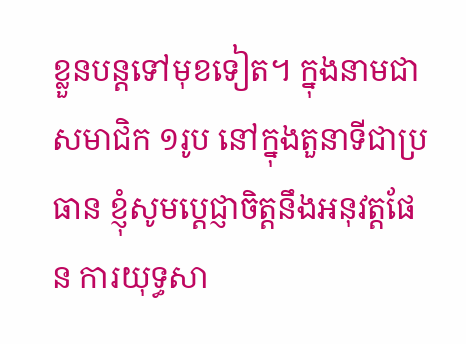ខ្លួនបន្តទៅមុខទៀត។ ក្នុងនាមជា សមាជិក ១រូប នៅក្នុងតួនាទីជាប្រធាន ខ្ញុំសូមប្តេជ្ញាចិត្តនឹងអនុវត្តផែន ការយុទ្ធសា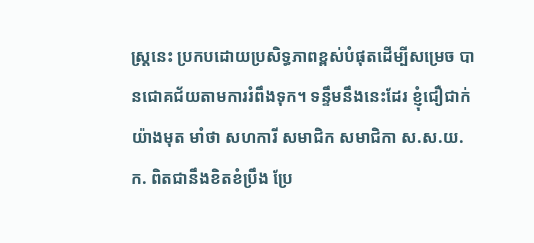ស្រ្តនេះ ប្រកបដោយប្រសិទ្ធភាពខ្ពស់បំផុតដើម្បីសម្រេច បានជោគជ័យតាមការរំពឹងទុក។ ទន្ទឹមនឹងនេះដែរ ខ្ញុំជឿជាក់យ៉ាងមុត មាំថា សហការី សមាជិក សមាជិកា ស.ស.យ.ក. ពិតជានឹងខិតខំប្រឹង ប្រែ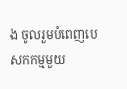ង ចូលរួមបំពេញបេសកកម្មមួយ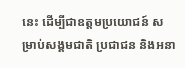នេះ ដើម្បីជាឧត្តមប្រយោជន៍ សម្រាប់សង្គមជាតិ ប្រជាជន និងអនា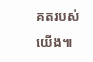គតរបស់យើង៕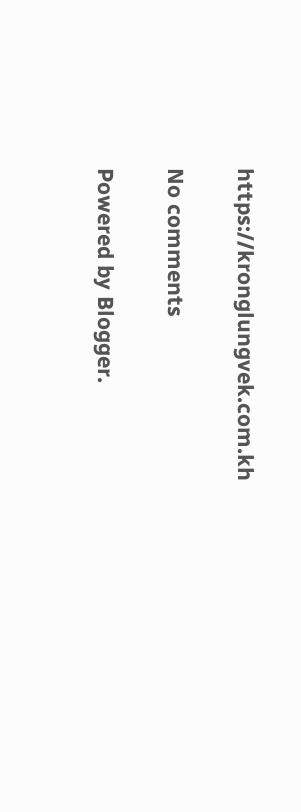https://kronglungvek.com.kh

No comments

Powered by Blogger.